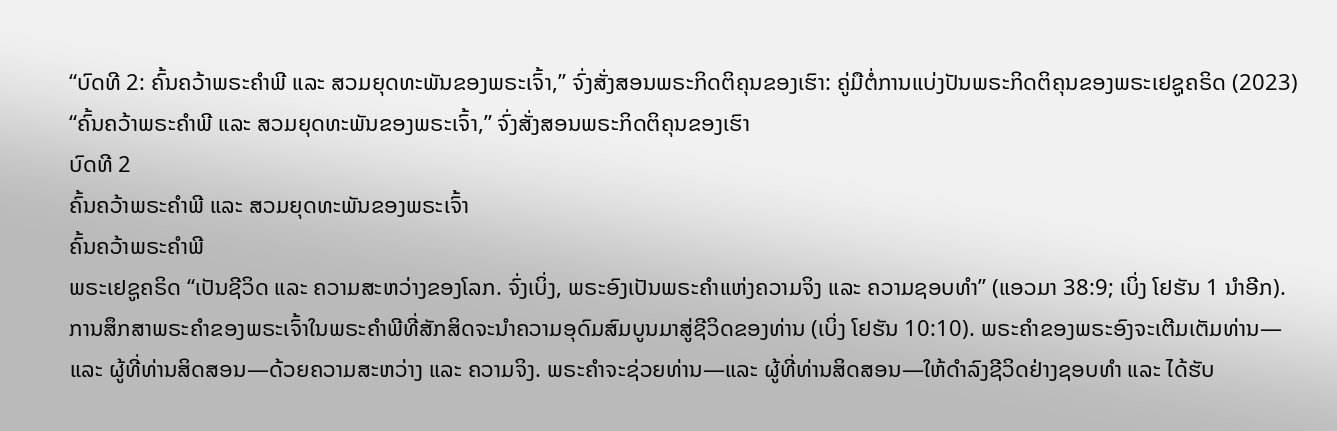“ບົດທີ 2: ຄົ້ນຄວ້າພຣະຄຳພີ ແລະ ສວມຍຸດທະພັນຂອງພຣະເຈົ້າ,” ຈົ່ງສັ່ງສອນພຣະກິດຕິຄຸນຂອງເຮົາ: ຄູ່ມືຕໍ່ການແບ່ງປັນພຣະກິດຕິຄຸນຂອງພຣະເຢຊູຄຣິດ (2023)
“ຄົ້ນຄວ້າພຣະຄຳພີ ແລະ ສວມຍຸດທະພັນຂອງພຣະເຈົ້າ,” ຈົ່ງສັ່ງສອນພຣະກິດຕິຄຸນຂອງເຮົາ
ບົດທີ 2
ຄົ້ນຄວ້າພຣະຄຳພີ ແລະ ສວມຍຸດທະພັນຂອງພຣະເຈົ້າ
ຄົ້ນຄວ້າພຣະຄຳພີ
ພຣະເຢຊູຄຣິດ “ເປັນຊີວິດ ແລະ ຄວາມສະຫວ່າງຂອງໂລກ. ຈົ່ງເບິ່ງ, ພຣະອົງເປັນພຣະຄຳແຫ່ງຄວາມຈິງ ແລະ ຄວາມຊອບທຳ” (ແອວມາ 38:9; ເບິ່ງ ໂຢຮັນ 1 ນຳອີກ). ການສຶກສາພຣະຄຳຂອງພຣະເຈົ້າໃນພຣະຄຳພີທີ່ສັກສິດຈະນຳຄວາມອຸດົມສົມບູນມາສູ່ຊີວິດຂອງທ່ານ (ເບິ່ງ ໂຢຮັນ 10:10). ພຣະຄຳຂອງພຣະອົງຈະເຕີມເຕັມທ່ານ—ແລະ ຜູ້ທີ່ທ່ານສິດສອນ—ດ້ວຍຄວາມສະຫວ່າງ ແລະ ຄວາມຈິງ. ພຣະຄຳຈະຊ່ວຍທ່ານ—ແລະ ຜູ້ທີ່ທ່ານສິດສອນ—ໃຫ້ດຳລົງຊີວິດຢ່າງຊອບທຳ ແລະ ໄດ້ຮັບ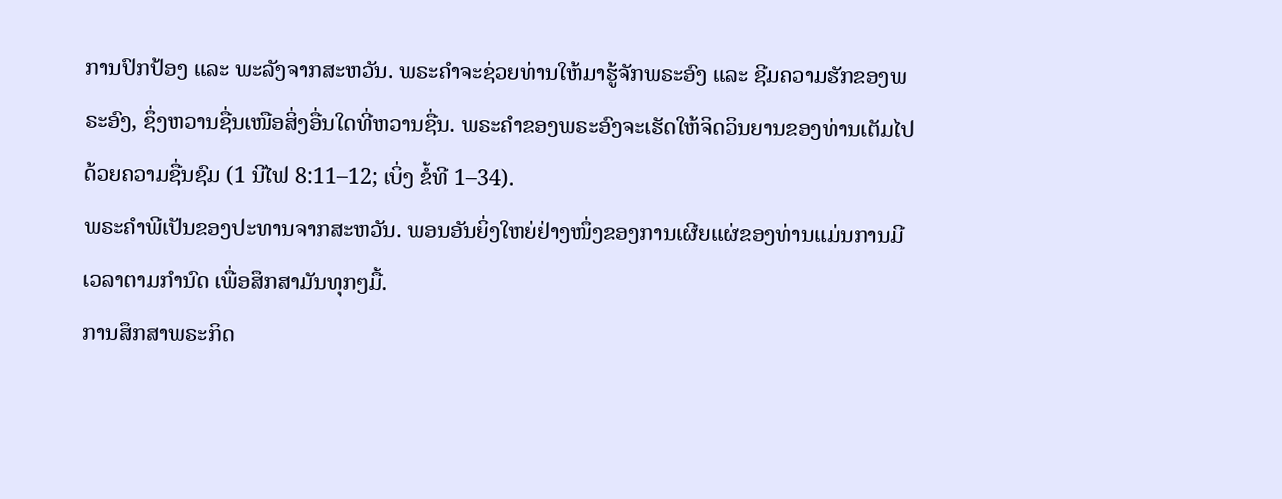ການປົກປ້ອງ ແລະ ພະລັງຈາກສະຫວັນ. ພຣະຄຳຈະຊ່ວຍທ່ານໃຫ້ມາຮູ້ຈັກພຣະອົງ ແລະ ຊີມຄວາມຮັກຂອງພຣະອົງ, ຊຶ່ງຫວານຊື່ນເໜືອສິ່ງອື່ນໃດທີ່ຫວານຊື່ນ. ພຣະຄຳຂອງພຣະອົງຈະເຮັດໃຫ້ຈິດວິນຍານຂອງທ່ານເຕັມໄປດ້ວຍຄວາມຊື່ນຊົມ (1 ນີໄຟ 8:11–12; ເບິ່ງ ຂໍ້ທີ 1–34).
ພຣະຄຳພີເປັນຂອງປະທານຈາກສະຫວັນ. ພອນອັນຍິ່ງໃຫຍ່ຢ່າງໜຶ່ງຂອງການເຜີຍແຜ່ຂອງທ່ານແມ່ນການມີເວລາຕາມກຳນົດ ເພື່ອສຶກສາມັນທຸກໆມື້.
ການສຶກສາພຣະກິດ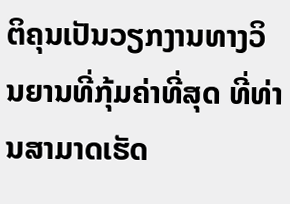ຕິຄຸນເປັນວຽກງານທາງວິນຍານທີ່ກຸ້ມຄ່າທີ່ສຸດ ທີ່ທ່ານສາມາດເຮັດ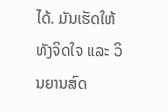ໄດ້. ມັນເຮັດໃຫ້ທັງຈິດໃຈ ແລະ ວິນຍານສົດ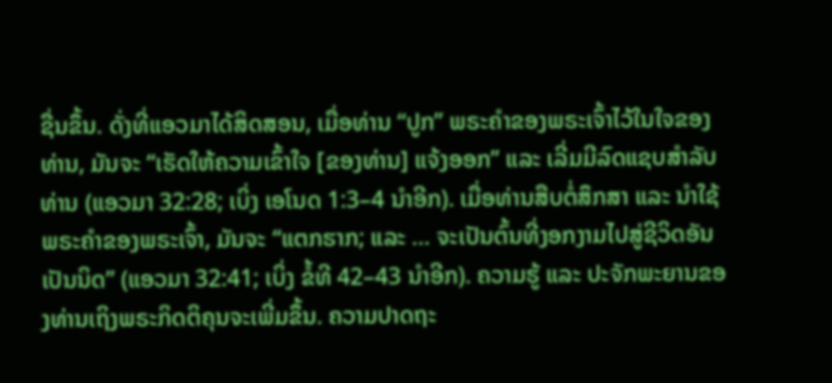ຊື່ນຂຶ້ນ. ດັ່ງທີ່ແອວມາໄດ້ສິດສອນ, ເມື່ອທ່ານ “ປູກ” ພຣະຄຳຂອງພຣະເຈົ້າໄວ້ໃນໃຈຂອງທ່ານ, ມັນຈະ “ເຮັດໃຫ້ຄວາມເຂົ້າໃຈ [ຂອງທ່ານ] ແຈ້ງອອກ” ແລະ ເລີ່ມມີລົດແຊບສຳລັບທ່ານ (ແອວມາ 32:28; ເບິ່ງ ເອໂນດ 1:3–4 ນຳອີກ). ເມື່ອທ່ານສືບຕໍ່ສຶກສາ ແລະ ນຳໃຊ້ພຣະຄຳຂອງພຣະເຈົ້າ, ມັນຈະ “ແຕກຮາກ; ແລະ … ຈະເປັນຕົ້ນທີ່ງອກງາມໄປສູ່ຊີວິດອັນເປັນນິດ” (ແອວມາ 32:41; ເບິ່ງ ຂໍ້ທີ 42–43 ນຳອີກ). ຄວາມຮູ້ ແລະ ປະຈັກພະຍານຂອງທ່ານເຖິງພຣະກິດຕິຄຸນຈະເພີ່ມຂຶ້ນ. ຄວາມປາດຖະ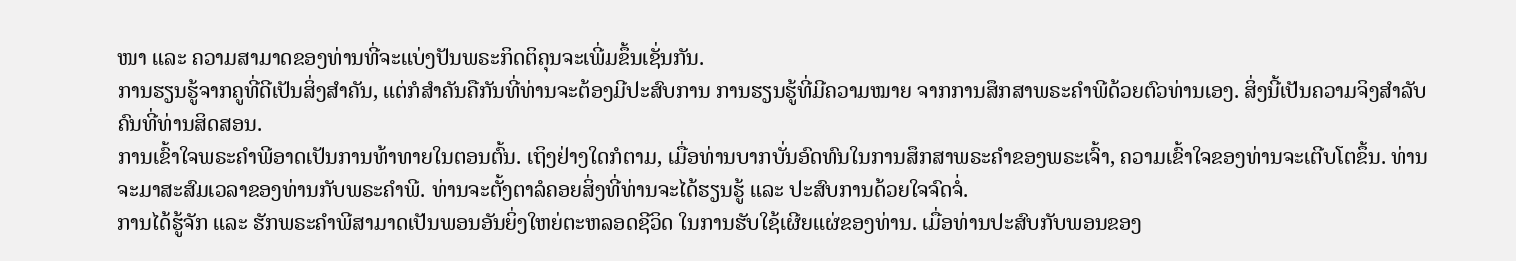ໜາ ແລະ ຄວາມສາມາດຂອງທ່ານທີ່ຈະແບ່ງປັນພຣະກິດຕິຄຸນຈະເພີ່ມຂຶ້ນເຊັ່ນກັນ.
ການຮຽນຮູ້ຈາກຄູທີ່ດີເປັນສິ່ງສຳຄັນ, ແຕ່ກໍສຳຄັນຄືກັນທີ່ທ່ານຈະຕ້ອງມີປະສົບການ ການຮຽນຮູ້ທີ່ມີຄວາມໝາຍ ຈາກການສຶກສາພຣະຄຳພີດ້ວຍຕົວທ່ານເອງ. ສິ່ງນີ້ເປັນຄວາມຈິງສຳລັບຄົນທີ່ທ່ານສິດສອນ.
ການເຂົ້າໃຈພຣະຄຳພີອາດເປັນການທ້າທາຍໃນຕອນຕົ້ນ. ເຖິງຢ່າງໃດກໍຕາມ, ເມື່ອທ່ານບາກບັ່ນອົດທົນໃນການສຶກສາພຣະຄຳຂອງພຣະເຈົ້າ, ຄວາມເຂົ້າໃຈຂອງທ່ານຈະເຕີບໂຕຂຶ້ນ. ທ່ານຈະມາສະສົມເວລາຂອງທ່ານກັບພຣະຄຳພີ. ທ່ານຈະຕັ້ງຕາລໍຄອຍສິ່ງທີ່ທ່ານຈະໄດ້ຮຽນຮູ້ ແລະ ປະສົບການດ້ວຍໃຈຈົດຈໍ່.
ການໄດ້ຮູ້ຈັກ ແລະ ຮັກພຣະຄຳພີສາມາດເປັນພອນອັນຍິ່ງໃຫຍ່ຕະຫລອດຊີວິດ ໃນການຮັບໃຊ້ເຜີຍແຜ່ຂອງທ່ານ. ເມື່ອທ່ານປະສົບກັບພອນຂອງ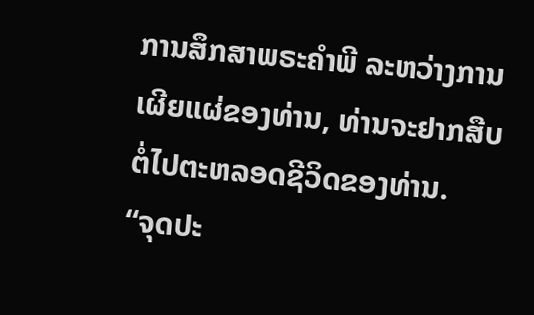ການສຶກສາພຣະຄຳພີ ລະຫວ່າງການເຜີຍແຜ່ຂອງທ່ານ, ທ່ານຈະຢາກສືບຕໍ່ໄປຕະຫລອດຊີວິດຂອງທ່ານ.
“ຈຸດປະ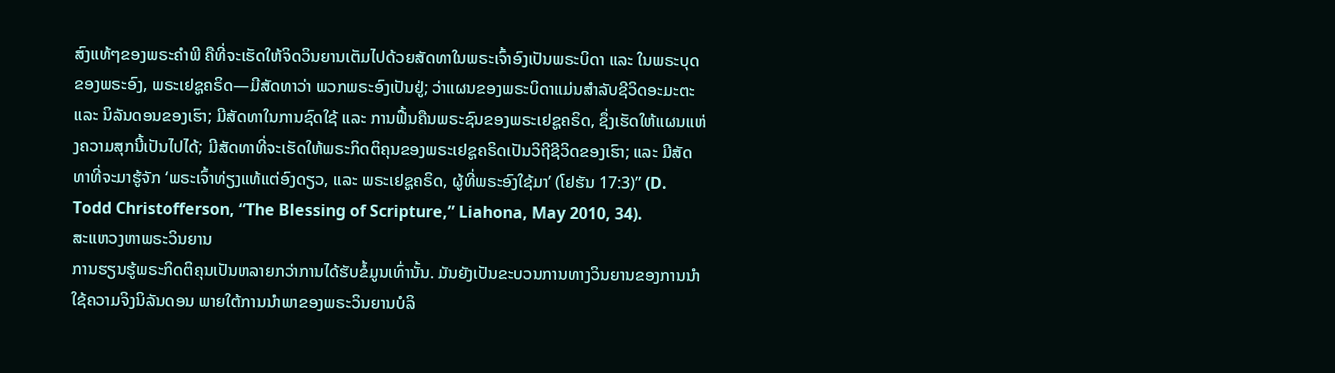ສົງແທ້ໆຂອງພຣະຄຳພີ ຄືທີ່ຈະເຮັດໃຫ້ຈິດວິນຍານເຕັມໄປດ້ວຍສັດທາໃນພຣະເຈົ້າອົງເປັນພຣະບິດາ ແລະ ໃນພຣະບຸດຂອງພຣະອົງ, ພຣະເຢຊູຄຣິດ—ມີສັດທາວ່າ ພວກພຣະອົງເປັນຢູ່; ວ່າແຜນຂອງພຣະບິດາແມ່ນສຳລັບຊີວິດອະມະຕະ ແລະ ນິລັນດອນຂອງເຮົາ; ມີສັດທາໃນການຊົດໃຊ້ ແລະ ການຟື້ນຄືນພຣະຊົນຂອງພຣະເຢຊູຄຣິດ, ຊຶ່ງເຮັດໃຫ້ແຜນແຫ່ງຄວາມສຸກນີ້ເປັນໄປໄດ້; ມີສັດທາທີ່ຈະເຮັດໃຫ້ພຣະກິດຕິຄຸນຂອງພຣະເຢຊູຄຣິດເປັນວິຖີຊີວິດຂອງເຮົາ; ແລະ ມີສັດທາທີ່ຈະມາຮູ້ຈັກ ‘ພຣະເຈົ້າທ່ຽງແທ້ແຕ່ອົງດຽວ, ແລະ ພຣະເຢຊູຄຣິດ, ຜູ້ທີ່ພຣະອົງໃຊ້ມາ’ (ໂຢຮັນ 17:3)” (D. Todd Christofferson, “The Blessing of Scripture,” Liahona, May 2010, 34).
ສະແຫວງຫາພຣະວິນຍານ
ການຮຽນຮູ້ພຣະກິດຕິຄຸນເປັນຫລາຍກວ່າການໄດ້ຮັບຂໍ້ມູນເທົ່ານັ້ນ. ມັນຍັງເປັນຂະບວນການທາງວິນຍານຂອງການນຳໃຊ້ຄວາມຈິງນິລັນດອນ ພາຍໃຕ້ການນຳພາຂອງພຣະວິນຍານບໍລິ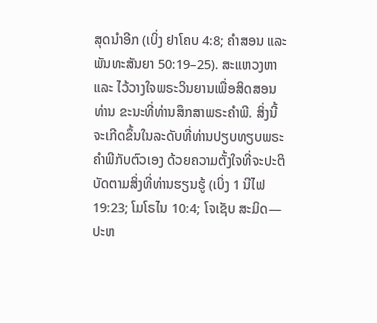ສຸດນຳອີກ (ເບິ່ງ ຢາໂຄບ 4:8; ຄຳສອນ ແລະ ພັນທະສັນຍາ 50:19–25). ສະແຫວງຫາ ແລະ ໄວ້ວາງໃຈພຣະວິນຍານເພື່ອສິດສອນທ່ານ ຂະນະທີ່ທ່ານສຶກສາພຣະຄຳພີ. ສິ່ງນີ້ຈະເກີດຂຶ້ນໃນລະດັບທີ່ທ່ານປຽບທຽບພຣະຄຳພີກັບຕົວເອງ ດ້ວຍຄວາມຕັ້ງໃຈທີ່ຈະປະຕິບັດຕາມສິ່ງທີ່ທ່ານຮຽນຮູ້ (ເບິ່ງ 1 ນີໄຟ 19:23; ໂມໂຣໄນ 10:4; ໂຈເຊັບ ສະມິດ—ປະຫ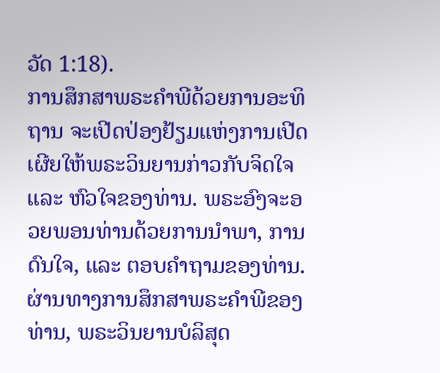ວັດ 1:18).
ການສຶກສາພຣະຄຳພີດ້ວຍການອະທິຖານ ຈະເປີດປ່ອງຢ້ຽມແຫ່ງການເປີດເຜີຍໃຫ້ພຣະວິນຍານກ່າວກັບຈິດໃຈ ແລະ ຫົວໃຈຂອງທ່ານ. ພຣະອົງຈະອວຍພອນທ່ານດ້ວຍການນຳພາ, ການດົນໃຈ, ແລະ ຕອບຄຳຖາມຂອງທ່ານ. ຜ່ານທາງການສຶກສາພຣະຄຳພີຂອງທ່ານ, ພຣະວິນຍານບໍລິສຸດ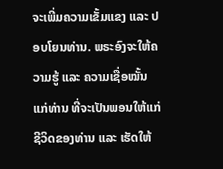ຈະເພີ່ມຄວາມເຂັ້ມແຂງ ແລະ ປອບໂຍນທ່ານ. ພຣະອົງຈະໃຫ້ຄວາມຮູ້ ແລະ ຄວາມເຊື່ອໝັ້ນແກ່ທ່ານ ທີ່ຈະເປັນພອນໃຫ້ແກ່ຊີວິດຂອງທ່ານ ແລະ ເຮັດໃຫ້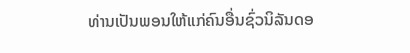ທ່ານເປັນພອນໃຫ້ແກ່ຄົນອື່ນຊົ່ວນິລັນດອ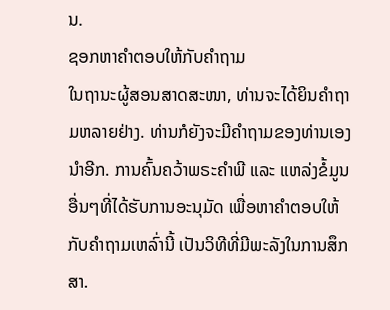ນ.
ຊອກຫາຄຳຕອບໃຫ້ກັບຄຳຖາມ
ໃນຖານະຜູ້ສອນສາດສະໜາ, ທ່ານຈະໄດ້ຍິນຄຳຖາມຫລາຍຢ່າງ. ທ່ານກໍຍັງຈະມີຄຳຖາມຂອງທ່ານເອງນຳອີກ. ການຄົ້ນຄວ້າພຣະຄຳພີ ແລະ ແຫລ່ງຂໍ້ມູນອື່ນໆທີ່ໄດ້ຮັບການອະນຸມັດ ເພື່ອຫາຄຳຕອບໃຫ້ກັບຄຳຖາມເຫລົ່ານີ້ ເປັນວິທີທີ່ມີພະລັງໃນການສຶກສາ.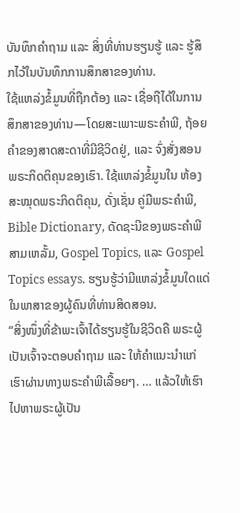ບັນທຶກຄຳຖາມ ແລະ ສິ່ງທີ່ທ່ານຮຽນຮູ້ ແລະ ຮູ້ສຶກໄວ້ໃນບັນທຶກການສຶກສາຂອງທ່ານ.
ໃຊ້ແຫລ່ງຂໍ້ມູນທີ່ຖືກຕ້ອງ ແລະ ເຊື່ອຖືໄດ້ໃນການສຶກສາຂອງທ່ານ—ໂດຍສະເພາະພຣະຄຳພີ, ຖ້ອຍຄຳຂອງສາດສະດາທີ່ມີຊີວິດຢູ່, ແລະ ຈົ່ງສັ່ງສອນພຣະກິດຕິຄຸນຂອງເຮົາ. ໃຊ້ແຫລ່ງຂໍ້ມູນໃນ ຫ້ອງສະໝຸດພຣະກິດຕິຄຸນ, ດັ່ງເຊັ່ນ ຄູ່ມືພຣະຄຳພີ, Bible Dictionary, ດັດຊະນີຂອງພຣະຄຳພີສາມເຫລັ້ມ, Gospel Topics, ແລະ Gospel Topics essays. ຮຽນຮູ້ວ່າມີແຫລ່ງຂໍ້ມູນໃດແດ່ໃນພາສາຂອງຜູ້ຄົນທີ່ທ່ານສິດສອນ.
“ສິ່ງໜຶ່ງທີ່ຂ້າພະເຈົ້າໄດ້ຮຽນຮູ້ໃນຊີວິດຄື ພຣະຜູ້ເປັນເຈົ້າຈະຕອບຄຳຖາມ ແລະ ໃຫ້ຄຳແນະນຳແກ່ເຮົາຜ່ານທາງພຣະຄຳພີເລື້ອຍໆ. … ແລ້ວໃຫ້ເຮົາໄປຫາພຣະຜູ້ເປັນ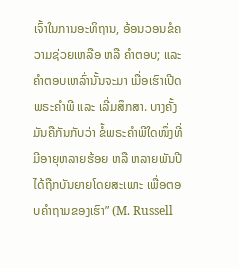ເຈົ້າໃນການອະທິຖານ, ອ້ອນວອນຂໍຄວາມຊ່ວຍເຫລືອ ຫລື ຄຳຕອບ; ແລະ ຄຳຕອບເຫລົ່ານັ້ນຈະມາ ເມື່ອເຮົາເປີດພຣະຄຳພີ ແລະ ເລີ່ມສຶກສາ. ບາງຄັ້ງມັນຄືກັນກັບວ່າ ຂໍ້ພຣະຄຳພີໃດໜຶ່ງທີ່ມີອາຍຸຫລາຍຮ້ອຍ ຫລື ຫລາຍພັນປີໄດ້ຖືກບັນຍາຍໂດຍສະເພາະ ເພື່ອຕອບຄຳຖາມຂອງເຮົາ” (M. Russell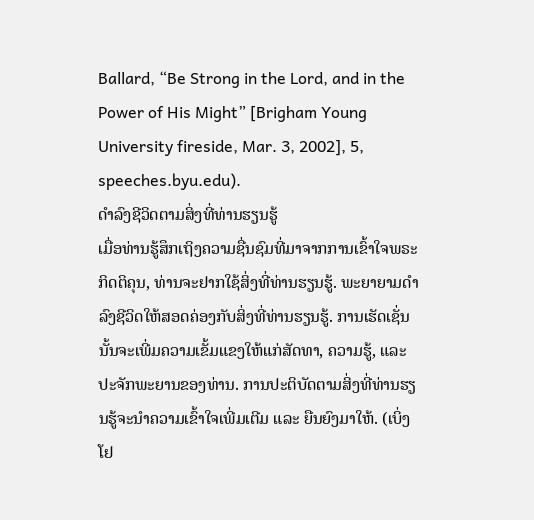Ballard, “Be Strong in the Lord, and in the Power of His Might” [Brigham Young University fireside, Mar. 3, 2002], 5, speeches.byu.edu).
ດຳລົງຊີວິດຕາມສິ່ງທີ່ທ່ານຮຽນຮູ້
ເມື່ອທ່ານຮູ້ສຶກເຖິງຄວາມຊື່ນຊົມທີ່ມາຈາກການເຂົ້າໃຈພຣະກິດຕິຄຸນ, ທ່ານຈະຢາກໃຊ້ສິ່ງທີ່ທ່ານຮຽນຮູ້. ພະຍາຍາມດຳລົງຊີວິດໃຫ້ສອດຄ່ອງກັບສິ່ງທີ່ທ່ານຮຽນຮູ້. ການເຮັດເຊັ່ນນັ້ນຈະເພີ່ມຄວາມເຂັ້ມແຂງໃຫ້ແກ່ສັດທາ, ຄວາມຮູ້, ແລະ ປະຈັກພະຍານຂອງທ່ານ. ການປະຕິບັດຕາມສິ່ງທີ່ທ່ານຮຽນຮູ້ຈະນຳຄວາມເຂົ້າໃຈເພີ່ມເຕີມ ແລະ ຍືນຍົງມາໃຫ້. (ເບິ່ງ ໂຢ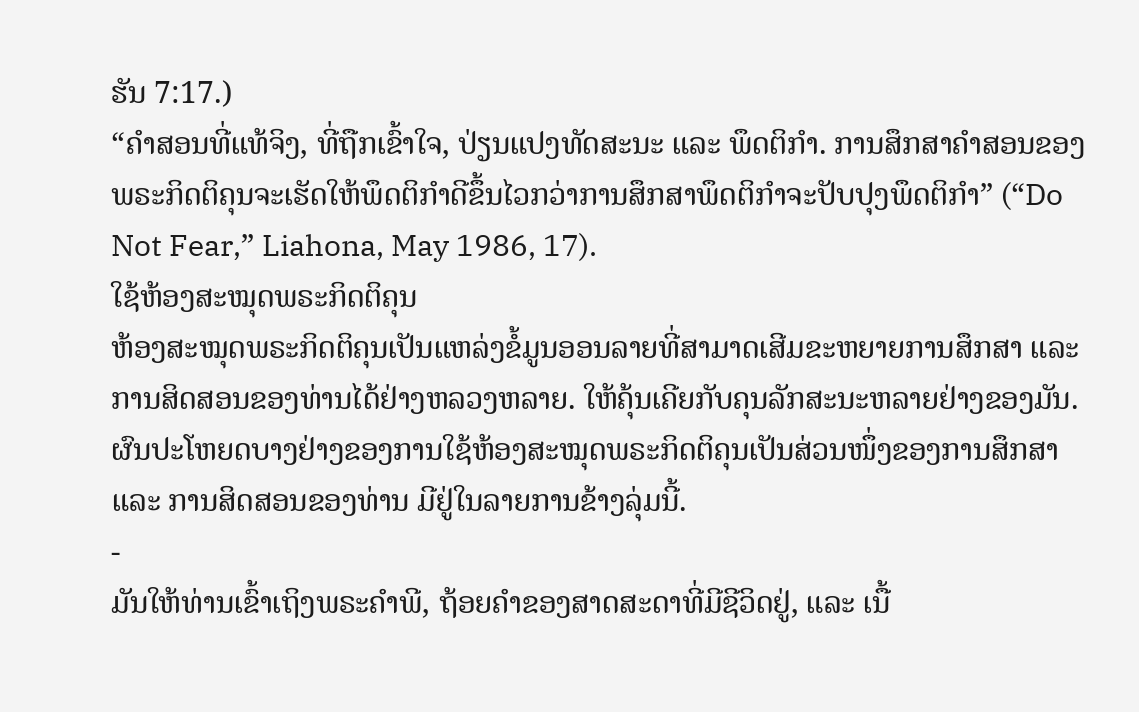ຮັນ 7:17.)
“ຄຳສອນທີ່ແທ້ຈິງ, ທີ່ຖືກເຂົ້າໃຈ, ປ່ຽນແປງທັດສະນະ ແລະ ພຶດຕິກຳ. ການສຶກສາຄຳສອນຂອງພຣະກິດຕິຄຸນຈະເຮັດໃຫ້ພຶດຕິກຳດີຂຶ້ນໄວກວ່າການສຶກສາພຶດຕິກຳຈະປັບປຸງພຶດຕິກຳ” (“Do Not Fear,” Liahona, May 1986, 17).
ໃຊ້ຫ້ອງສະໝຸດພຣະກິດຕິຄຸນ
ຫ້ອງສະໝຸດພຣະກິດຕິຄຸນເປັນແຫລ່ງຂໍ້ມູນອອນລາຍທີ່ສາມາດເສີມຂະຫຍາຍການສຶກສາ ແລະ ການສິດສອນຂອງທ່ານໄດ້ຢ່າງຫລວງຫລາຍ. ໃຫ້ຄຸ້ນເຄີຍກັບຄຸນລັກສະນະຫລາຍຢ່າງຂອງມັນ. ຜົນປະໂຫຍດບາງຢ່າງຂອງການໃຊ້ຫ້ອງສະໝຸດພຣະກິດຕິຄຸນເປັນສ່ວນໜຶ່ງຂອງການສຶກສາ ແລະ ການສິດສອນຂອງທ່ານ ມີຢູ່ໃນລາຍການຂ້າງລຸ່ມນີ້.
-
ມັນໃຫ້ທ່ານເຂົ້າເຖິງພຣະຄຳພີ, ຖ້ອຍຄຳຂອງສາດສະດາທີ່ມີຊີວິດຢູ່, ແລະ ເນື້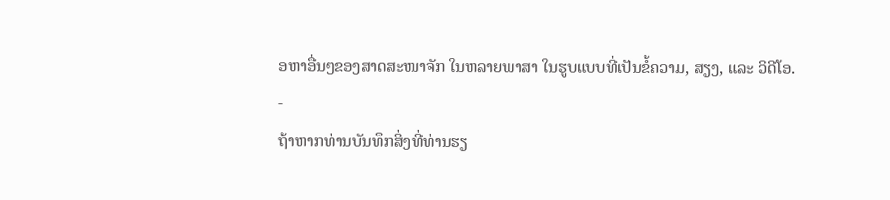ອຫາອື່ນໆຂອງສາດສະໜາຈັກ ໃນຫລາຍພາສາ ໃນຮູບແບບທີ່ເປັນຂໍ້ຄວາມ, ສຽງ, ແລະ ວິດີໂອ.
-
ຖ້າຫາກທ່ານບັນທຶກສິ່ງທີ່ທ່ານຮຽ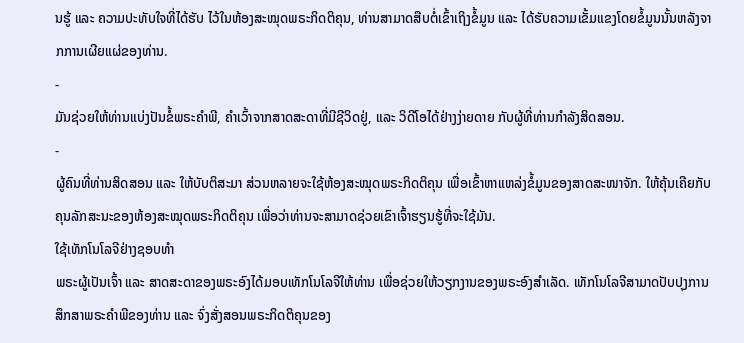ນຮູ້ ແລະ ຄວາມປະທັບໃຈທີ່ໄດ້ຮັບ ໄວ້ໃນຫ້ອງສະໝຸດພຣະກິດຕິຄຸນ, ທ່ານສາມາດສືບຕໍ່ເຂົ້າເຖິງຂໍ້ມູນ ແລະ ໄດ້ຮັບຄວາມເຂັ້ມແຂງໂດຍຂໍ້ມູນນັ້ນຫລັງຈາກການເຜີຍແຜ່ຂອງທ່ານ.
-
ມັນຊ່ວຍໃຫ້ທ່ານແບ່ງປັນຂໍ້ພຣະຄຳພີ, ຄຳເວົ້າຈາກສາດສະດາທີ່ມີຊີວິດຢູ່, ແລະ ວິດີໂອໄດ້ຢ່າງງ່າຍດາຍ ກັບຜູ້ທີ່ທ່ານກຳລັງສິດສອນ.
-
ຜູ້ຄົນທີ່ທ່ານສິດສອນ ແລະ ໃຫ້ບັບຕິສະມາ ສ່ວນຫລາຍຈະໃຊ້ຫ້ອງສະໝຸດພຣະກິດຕິຄຸນ ເພື່ອເຂົ້າຫາແຫລ່ງຂໍ້ມູນຂອງສາດສະໜາຈັກ. ໃຫ້ຄຸ້ນເຄີຍກັບຄຸນລັກສະນະຂອງຫ້ອງສະໝຸດພຣະກິດຕິຄຸນ ເພື່ອວ່າທ່ານຈະສາມາດຊ່ວຍເຂົາເຈົ້າຮຽນຮູ້ທີ່ຈະໃຊ້ມັນ.
ໃຊ້ເທັກໂນໂລຈີຢ່າງຊອບທຳ
ພຣະຜູ້ເປັນເຈົ້າ ແລະ ສາດສະດາຂອງພຣະອົງໄດ້ມອບເທັກໂນໂລຈີໃຫ້ທ່ານ ເພື່ອຊ່ວຍໃຫ້ວຽກງານຂອງພຣະອົງສຳເລັດ. ເທັກໂນໂລຈີສາມາດປັບປຸງການສຶກສາພຣະຄຳພີຂອງທ່ານ ແລະ ຈົ່ງສັ່ງສອນພຣະກິດຕິຄຸນຂອງ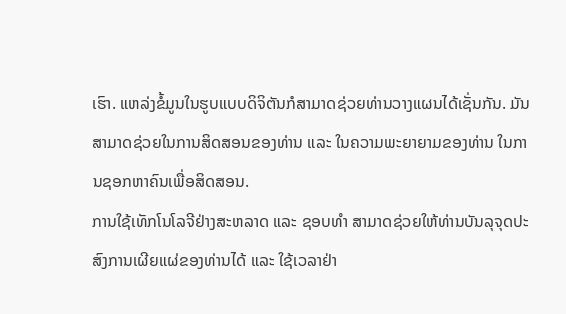ເຮົາ. ແຫລ່ງຂໍ້ມູນໃນຮູບແບບດິຈິຕັນກໍສາມາດຊ່ວຍທ່ານວາງແຜນໄດ້ເຊັ່ນກັນ. ມັນສາມາດຊ່ວຍໃນການສິດສອນຂອງທ່ານ ແລະ ໃນຄວາມພະຍາຍາມຂອງທ່ານ ໃນການຊອກຫາຄົນເພື່ອສິດສອນ.
ການໃຊ້ເທັກໂນໂລຈີຢ່າງສະຫລາດ ແລະ ຊອບທຳ ສາມາດຊ່ວຍໃຫ້ທ່ານບັນລຸຈຸດປະສົງການເຜີຍແຜ່ຂອງທ່ານໄດ້ ແລະ ໃຊ້ເວລາຢ່າ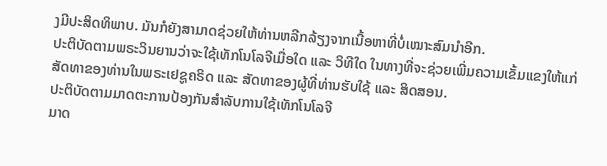ງມີປະສິດທິພາບ. ມັນກໍຍັງສາມາດຊ່ວຍໃຫ້ທ່ານຫລີກລ້ຽງຈາກເນື້ອຫາທີ່ບໍ່ເໝາະສົມນຳອີກ.
ປະຕິບັດຕາມພຣະວິນຍານວ່າຈະໃຊ້ເທັກໂນໂລຈີເມື່ອໃດ ແລະ ວິທີໃດ ໃນທາງທີ່ຈະຊ່ວຍເພີ່ມຄວາມເຂັ້ມແຂງໃຫ້ແກ່ສັດທາຂອງທ່ານໃນພຣະເຢຊູຄຣິດ ແລະ ສັດທາຂອງຜູ້ທີ່ທ່ານຮັບໃຊ້ ແລະ ສິດສອນ.
ປະຕິບັດຕາມມາດຕະການປ້ອງກັນສຳລັບການໃຊ້ເທັກໂນໂລຈີ
ມາດ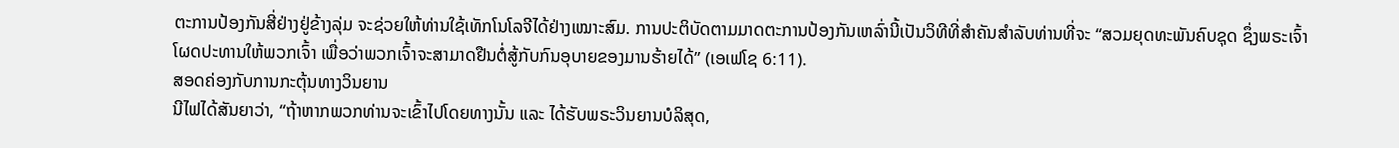ຕະການປ້ອງກັນສີ່ຢ່າງຢູ່ຂ້າງລຸ່ມ ຈະຊ່ວຍໃຫ້ທ່ານໃຊ້ເທັກໂນໂລຈີໄດ້ຢ່າງເໝາະສົມ. ການປະຕິບັດຕາມມາດຕະການປ້ອງກັນເຫລົ່ານີ້ເປັນວິທີທີ່ສຳຄັນສຳລັບທ່ານທີ່ຈະ “ສວມຍຸດທະພັນຄົບຊຸດ ຊຶ່ງພຣະເຈົ້າໂຜດປະທານໃຫ້ພວກເຈົ້າ ເພື່ອວ່າພວກເຈົ້າຈະສາມາດຢືນຕໍ່ສູ້ກັບກົນອຸບາຍຂອງມານຮ້າຍໄດ້” (ເອເຟໂຊ 6:11).
ສອດຄ່ອງກັບການກະຕຸ້ນທາງວິນຍານ
ນີໄຟໄດ້ສັນຍາວ່າ, “ຖ້າຫາກພວກທ່ານຈະເຂົ້າໄປໂດຍທາງນັ້ນ ແລະ ໄດ້ຮັບພຣະວິນຍານບໍລິສຸດ,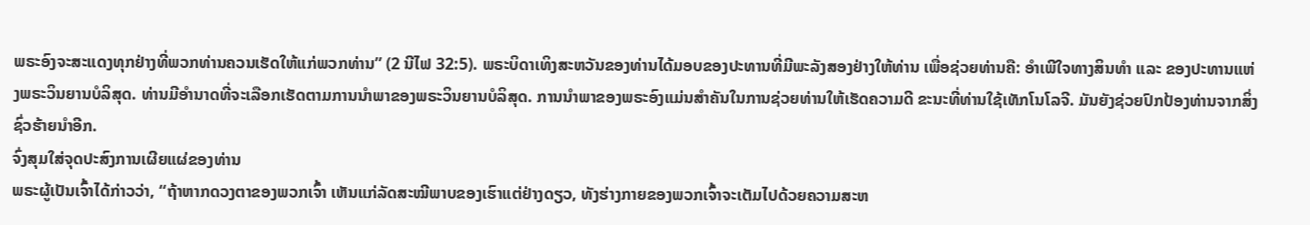ພຣະອົງຈະສະແດງທຸກຢ່າງທີ່ພວກທ່ານຄວນເຮັດໃຫ້ແກ່ພວກທ່ານ” (2 ນີໄຟ 32:5). ພຣະບິດາເທິງສະຫວັນຂອງທ່ານໄດ້ມອບຂອງປະທານທີ່ມີພະລັງສອງຢ່າງໃຫ້ທ່ານ ເພື່ອຊ່ວຍທ່ານຄື: ອຳເພີໃຈທາງສິນທຳ ແລະ ຂອງປະທານແຫ່ງພຣະວິນຍານບໍລິສຸດ. ທ່ານມີອຳນາດທີ່ຈະເລືອກເຮັດຕາມການນຳພາຂອງພຣະວິນຍານບໍລິສຸດ. ການນຳພາຂອງພຣະອົງແມ່ນສຳຄັນໃນການຊ່ວຍທ່ານໃຫ້ເຮັດຄວາມດີ ຂະນະທີ່ທ່ານໃຊ້ເທັກໂນໂລຈີ. ມັນຍັງຊ່ວຍປົກປ້ອງທ່ານຈາກສິ່ງຊົ່ວຮ້າຍນຳອີກ.
ຈົ່ງສຸມໃສ່ຈຸດປະສົງການເຜີຍແຜ່ຂອງທ່ານ
ພຣະຜູ້ເປັນເຈົ້າໄດ້ກ່າວວ່າ, “ຖ້າຫາກດວງຕາຂອງພວກເຈົ້າ ເຫັນແກ່ລັດສະໝີພາບຂອງເຮົາແຕ່ຢ່າງດຽວ, ທັງຮ່າງກາຍຂອງພວກເຈົ້າຈະເຕັມໄປດ້ວຍຄວາມສະຫ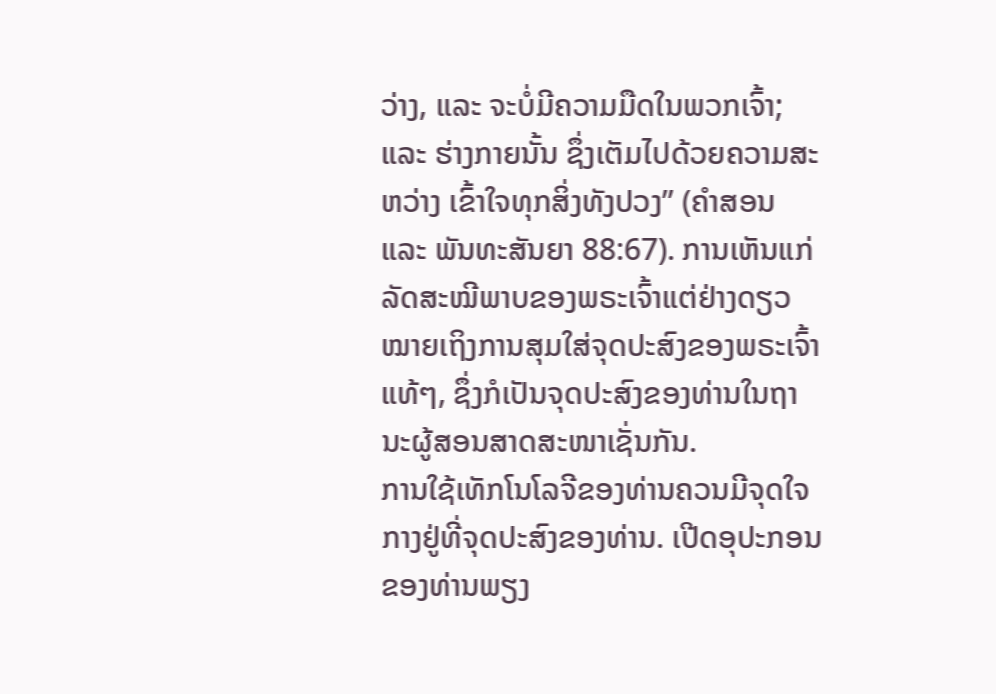ວ່າງ, ແລະ ຈະບໍ່ມີຄວາມມືດໃນພວກເຈົ້າ; ແລະ ຮ່າງກາຍນັ້ນ ຊຶ່ງເຕັມໄປດ້ວຍຄວາມສະຫວ່າງ ເຂົ້າໃຈທຸກສິ່ງທັງປວງ” (ຄຳສອນ ແລະ ພັນທະສັນຍາ 88:67). ການເຫັນແກ່ລັດສະໝີພາບຂອງພຣະເຈົ້າແຕ່ຢ່າງດຽວ ໝາຍເຖິງການສຸມໃສ່ຈຸດປະສົງຂອງພຣະເຈົ້າແທ້ໆ, ຊຶ່ງກໍເປັນຈຸດປະສົງຂອງທ່ານໃນຖານະຜູ້ສອນສາດສະໜາເຊັ່ນກັນ.
ການໃຊ້ເທັກໂນໂລຈີຂອງທ່ານຄວນມີຈຸດໃຈກາງຢູ່ທີ່ຈຸດປະສົງຂອງທ່ານ. ເປີດອຸປະກອນຂອງທ່ານພຽງ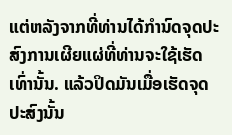ແຕ່ຫລັງຈາກທີ່ທ່ານໄດ້ກຳນົດຈຸດປະສົງການເຜີຍແຜ່ທີ່ທ່ານຈະໃຊ້ເຮັດເທົ່ານັ້ນ. ແລ້ວປິດມັນເມື່ອເຮັດຈຸດປະສົງນັ້ນ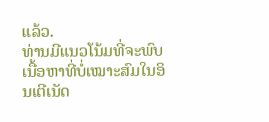ແລ້ວ.
ທ່ານມີແນວໂນ້ມທີ່ຈະພົບເນື້ອຫາທີ່ບໍ່ເໝາະສົມໃນອິນເຕີເນັດ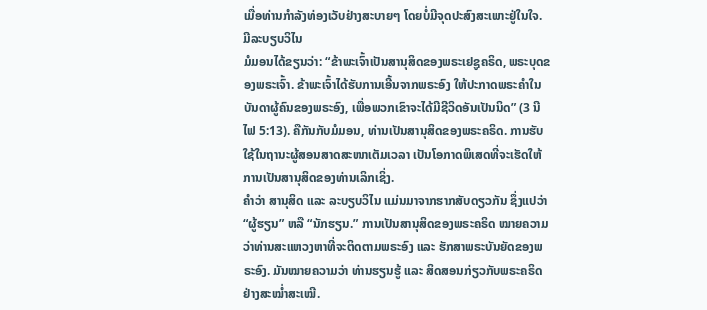ເມື່ອທ່ານກຳລັງທ່ອງເວັບຢ່າງສະບາຍໆ ໂດຍບໍ່ມີຈຸດປະສົງສະເພາະຢູ່ໃນໃຈ.
ມີລະບຽບວິໄນ
ມໍມອນໄດ້ຂຽນວ່າ: “ຂ້າພະເຈົ້າເປັນສານຸສິດຂອງພຣະເຢຊູຄຣິດ, ພຣະບຸດຂອງພຣະເຈົ້າ. ຂ້າພະເຈົ້າໄດ້ຮັບການເອີ້ນຈາກພຣະອົງ ໃຫ້ປະກາດພຣະຄຳໃນບັນດາຜູ້ຄົນຂອງພຣະອົງ, ເພື່ອພວກເຂົາຈະໄດ້ມີຊີວິດອັນເປັນນິດ” (3 ນີໄຟ 5:13). ຄືກັນກັບມໍມອນ, ທ່ານເປັນສານຸສິດຂອງພຣະຄຣິດ. ການຮັບໃຊ້ໃນຖານະຜູ້ສອນສາດສະໜາເຕັມເວລາ ເປັນໂອກາດພິເສດທີ່ຈະເຮັດໃຫ້ການເປັນສານຸສິດຂອງທ່ານເລິກເຊິ່ງ.
ຄຳວ່າ ສານຸສິດ ແລະ ລະບຽບວິໄນ ແມ່ນມາຈາກຮາກສັບດຽວກັນ ຊຶ່ງແປວ່າ “ຜູ້ຮຽນ” ຫລື “ນັກຮຽນ.” ການເປັນສານຸສິດຂອງພຣະຄຣິດ ໝາຍຄວາມວ່າທ່ານສະແຫວງຫາທີ່ຈະຕິດຕາມພຣະອົງ ແລະ ຮັກສາພຣະບັນຍັດຂອງພຣະອົງ. ມັນໝາຍຄວາມວ່າ ທ່ານຮຽນຮູ້ ແລະ ສິດສອນກ່ຽວກັບພຣະຄຣິດຢ່າງສະໝ່ຳສະເໝີ.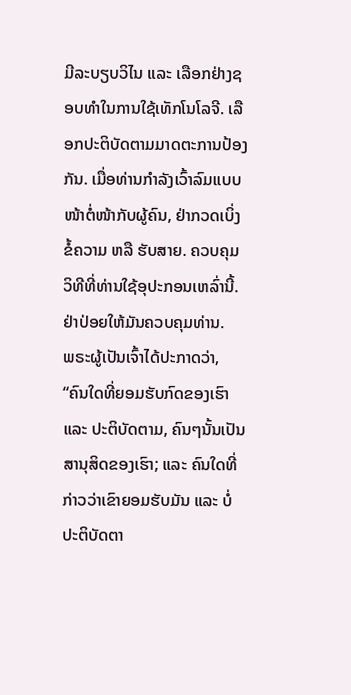ມີລະບຽບວິໄນ ແລະ ເລືອກຢ່າງຊອບທຳໃນການໃຊ້ເທັກໂນໂລຈີ. ເລືອກປະຕິບັດຕາມມາດຕະການປ້ອງກັນ. ເມື່ອທ່ານກຳລັງເວົ້າລົມແບບໜ້າຕໍ່ໜ້າກັບຜູ້ຄົນ, ຢ່າກວດເບິ່ງຂໍ້ຄວາມ ຫລື ຮັບສາຍ. ຄວບຄຸມວິທີທີ່ທ່ານໃຊ້ອຸປະກອນເຫລົ່ານີ້. ຢ່າປ່ອຍໃຫ້ມັນຄວບຄຸມທ່ານ.
ພຣະຜູ້ເປັນເຈົ້າໄດ້ປະກາດວ່າ, “ຄົນໃດທີ່ຍອມຮັບກົດຂອງເຮົາ ແລະ ປະຕິບັດຕາມ, ຄົນໆນັ້ນເປັນສານຸສິດຂອງເຮົາ; ແລະ ຄົນໃດທີ່ກ່າວວ່າເຂົາຍອມຮັບມັນ ແລະ ບໍ່ປະຕິບັດຕາ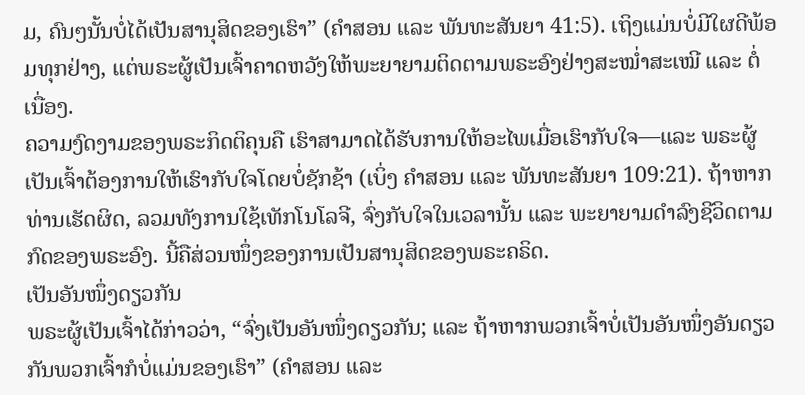ມ, ຄົນໆນັ້ນບໍ່ໄດ້ເປັນສານຸສິດຂອງເຮົາ” (ຄຳສອນ ແລະ ພັນທະສັນຍາ 41:5). ເຖິງແມ່ນບໍ່ມີໃຜດີພ້ອມທຸກຢ່າງ, ແຕ່ພຣະຜູ້ເປັນເຈົ້າຄາດຫວັງໃຫ້ພະຍາຍາມຕິດຕາມພຣະອົງຢ່າງສະໝ່ຳສະເໝີ ແລະ ຕໍ່ເນື່ອງ.
ຄວາມງົດງາມຂອງພຣະກິດຕິຄຸນຄື ເຮົາສາມາດໄດ້ຮັບການໃຫ້ອະໄພເມື່ອເຮົາກັບໃຈ—ແລະ ພຣະຜູ້ເປັນເຈົ້າຕ້ອງການໃຫ້ເຮົາກັບໃຈໂດຍບໍ່ຊັກຊ້າ (ເບິ່ງ ຄຳສອນ ແລະ ພັນທະສັນຍາ 109:21). ຖ້າຫາກທ່ານເຮັດຜິດ, ລວມທັງການໃຊ້ເທັກໂນໂລຈີ, ຈົ່ງກັບໃຈໃນເວລານັ້ນ ແລະ ພະຍາຍາມດຳລົງຊີວິດຕາມກົດຂອງພຣະອົງ. ນີ້ຄືສ່ວນໜຶ່ງຂອງການເປັນສານຸສິດຂອງພຣະຄຣິດ.
ເປັນອັນໜຶ່ງດຽວກັນ
ພຣະຜູ້ເປັນເຈົ້າໄດ້ກ່າວວ່າ, “ຈົ່ງເປັນອັນໜຶ່ງດຽວກັນ; ແລະ ຖ້າຫາກພວກເຈົ້າບໍ່ເປັນອັນໜຶ່ງອັນດຽວກັນພວກເຈົ້າກໍບໍ່ແມ່ນຂອງເຮົາ” (ຄຳສອນ ແລະ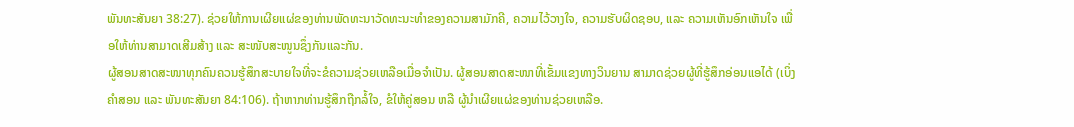ພັນທະສັນຍາ 38:27). ຊ່ວຍໃຫ້ການເຜີຍແຜ່ຂອງທ່ານພັດທະນາວັດທະນະທຳຂອງຄວາມສາມັກຄີ, ຄວາມໄວ້ວາງໃຈ, ຄວາມຮັບຜິດຊອບ, ແລະ ຄວາມເຫັນອົກເຫັນໃຈ ເພື່ອໃຫ້ທ່ານສາມາດເສີມສ້າງ ແລະ ສະໜັບສະໜູນຊຶ່ງກັນແລະກັນ.
ຜູ້ສອນສາດສະໜາທຸກຄົນຄວນຮູ້ສຶກສະບາຍໃຈທີ່ຈະຂໍຄວາມຊ່ວຍເຫລືອເມື່ອຈຳເປັນ. ຜູ້ສອນສາດສະໜາທີ່ເຂັ້ມແຂງທາງວິນຍານ ສາມາດຊ່ວຍຜູ້ທີ່ຮູ້ສຶກອ່ອນແອໄດ້ (ເບິ່ງ ຄຳສອນ ແລະ ພັນທະສັນຍາ 84:106). ຖ້າຫາກທ່ານຮູ້ສຶກຖືກລໍ້ໃຈ, ຂໍໃຫ້ຄູ່ສອນ ຫລື ຜູ້ນຳເຜີຍແຜ່ຂອງທ່ານຊ່ວຍເຫລືອ.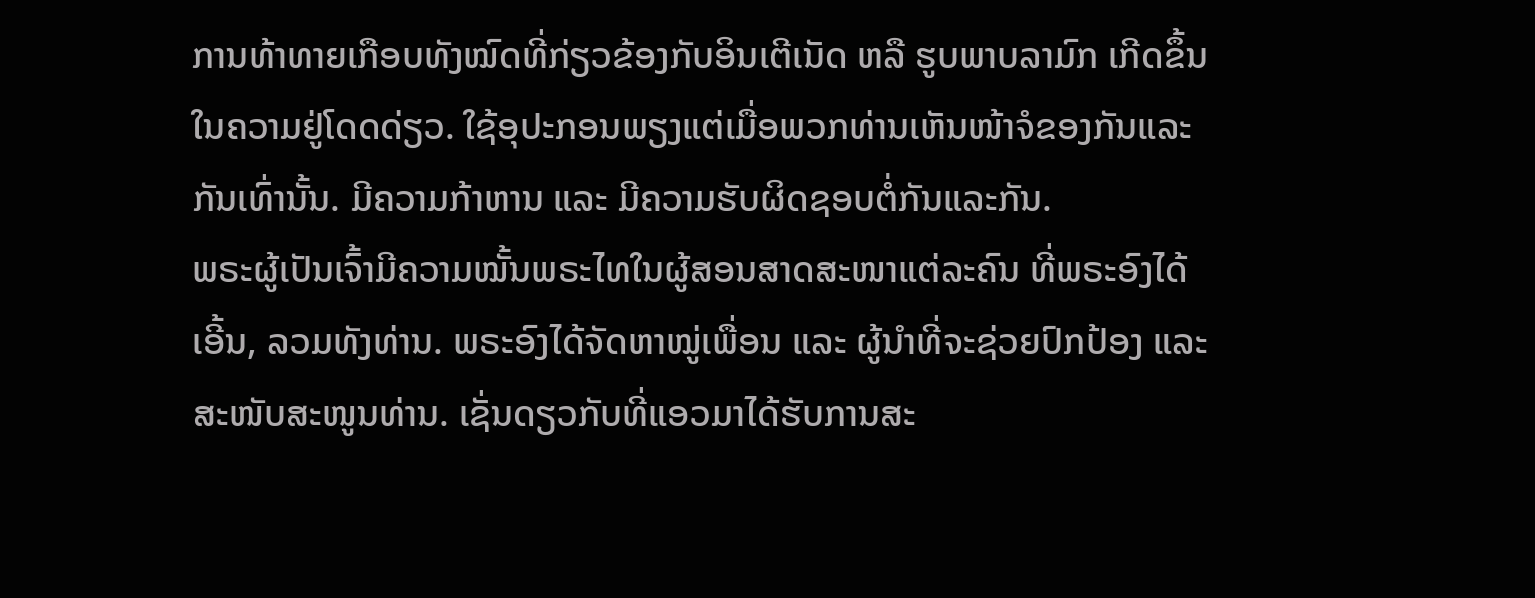ການທ້າທາຍເກືອບທັງໝົດທີ່ກ່ຽວຂ້ອງກັບອິນເຕີເນັດ ຫລື ຮູບພາບລາມົກ ເກີດຂຶ້ນໃນຄວາມຢູ່ໂດດດ່ຽວ. ໃຊ້ອຸປະກອນພຽງແຕ່ເມື່ອພວກທ່ານເຫັນໜ້າຈໍຂອງກັນແລະກັນເທົ່ານັ້ນ. ມີຄວາມກ້າຫານ ແລະ ມີຄວາມຮັບຜິດຊອບຕໍ່ກັນແລະກັນ.
ພຣະຜູ້ເປັນເຈົ້າມີຄວາມໝັ້ນພຣະໄທໃນຜູ້ສອນສາດສະໜາແຕ່ລະຄົນ ທີ່ພຣະອົງໄດ້ເອີ້ນ, ລວມທັງທ່ານ. ພຣະອົງໄດ້ຈັດຫາໝູ່ເພື່ອນ ແລະ ຜູ້ນຳທີ່ຈະຊ່ວຍປົກປ້ອງ ແລະ ສະໜັບສະໜູນທ່ານ. ເຊັ່ນດຽວກັບທີ່ແອວມາໄດ້ຮັບການສະ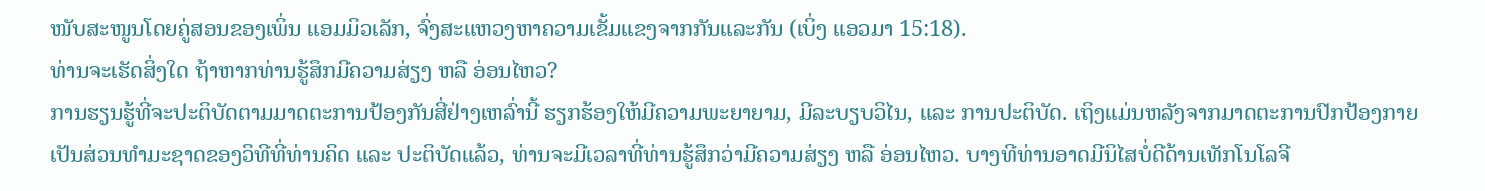ໜັບສະໜູນໂດຍຄູ່ສອນຂອງເພິ່ນ ແອມມິວເລັກ, ຈົ່ງສະແຫວງຫາຄວາມເຂັ້ມແຂງຈາກກັນແລະກັນ (ເບິ່ງ ແອວມາ 15:18).
ທ່ານຈະເຮັດສິ່ງໃດ ຖ້າຫາກທ່ານຮູ້ສຶກມີຄວາມສ່ຽງ ຫລື ອ່ອນໄຫວ?
ການຮຽນຮູ້ທີ່ຈະປະຕິບັດຕາມມາດຕະການປ້ອງກັນສີ່ຢ່າງເຫລົ່ານີ້ ຮຽກຮ້ອງໃຫ້ມີຄວາມພະຍາຍາມ, ມີລະບຽບວິໄນ, ແລະ ການປະຕິບັດ. ເຖິງແມ່ນຫລັງຈາກມາດຕະການປົກປ້ອງກາຍເປັນສ່ວນທຳມະຊາດຂອງວິທີທີ່ທ່ານຄິດ ແລະ ປະຕິບັດແລ້ວ, ທ່ານຈະມີເວລາທີ່ທ່ານຮູ້ສຶກວ່າມີຄວາມສ່ຽງ ຫລື ອ່ອນໄຫວ. ບາງທີທ່ານອາດມີນິໄສບໍ່ດີດ້ານເທັກໂນໂລຈີ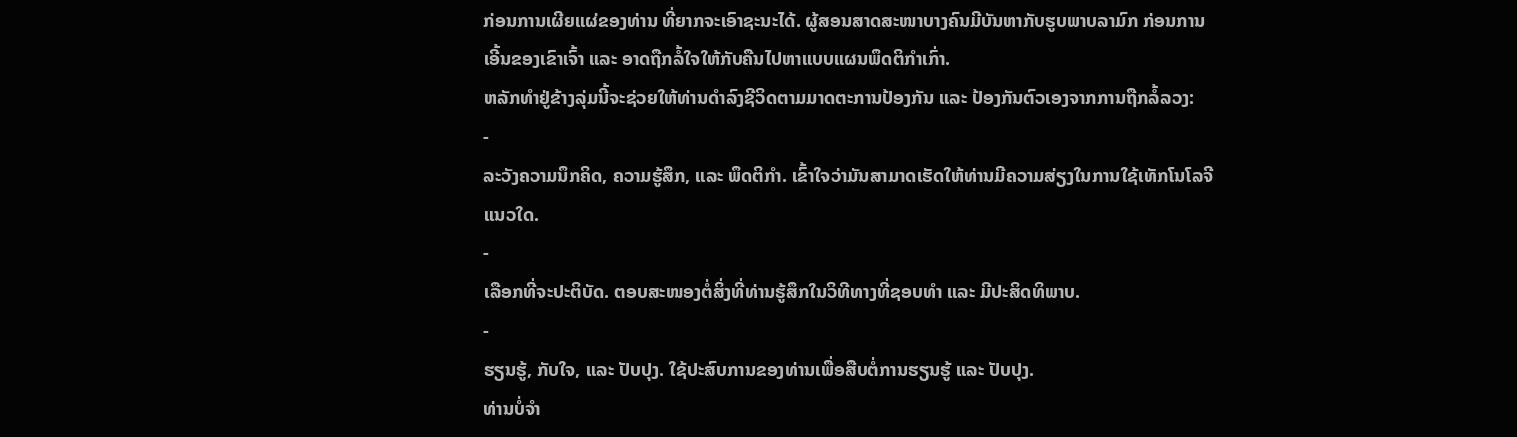ກ່ອນການເຜີຍແຜ່ຂອງທ່ານ ທີ່ຍາກຈະເອົາຊະນະໄດ້. ຜູ້ສອນສາດສະໜາບາງຄົນມີບັນຫາກັບຮູບພາບລາມົກ ກ່ອນການເອີ້ນຂອງເຂົາເຈົ້າ ແລະ ອາດຖືກລໍ້ໃຈໃຫ້ກັບຄືນໄປຫາແບບແຜນພຶດຕິກຳເກົ່າ.
ຫລັກທຳຢູ່ຂ້າງລຸ່ມນີ້ຈະຊ່ວຍໃຫ້ທ່ານດຳລົງຊີວິດຕາມມາດຕະການປ້ອງກັນ ແລະ ປ້ອງກັນຕົວເອງຈາກການຖືກລໍ້ລວງ:
-
ລະວັງຄວາມນຶກຄິດ, ຄວາມຮູ້ສຶກ, ແລະ ພຶດຕິກຳ. ເຂົ້າໃຈວ່າມັນສາມາດເຮັດໃຫ້ທ່ານມີຄວາມສ່ຽງໃນການໃຊ້ເທັກໂນໂລຈີແນວໃດ.
-
ເລືອກທີ່ຈະປະຕິບັດ. ຕອບສະໜອງຕໍ່ສິ່ງທີ່ທ່ານຮູ້ສຶກໃນວິທີທາງທີ່ຊອບທຳ ແລະ ມີປະສິດທິພາບ.
-
ຮຽນຮູ້, ກັບໃຈ, ແລະ ປັບປຸງ. ໃຊ້ປະສົບການຂອງທ່ານເພື່ອສືບຕໍ່ການຮຽນຮູ້ ແລະ ປັບປຸງ.
ທ່ານບໍ່ຈຳ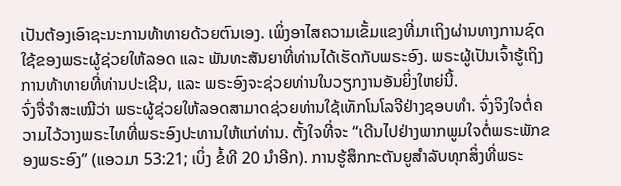ເປັນຕ້ອງເອົາຊະນະການທ້າທາຍດ້ວຍຕົນເອງ. ເພິ່ງອາໄສຄວາມເຂັ້ມແຂງທີ່ມາເຖິງຜ່ານທາງການຊົດໃຊ້ຂອງພຣະຜູ້ຊ່ວຍໃຫ້ລອດ ແລະ ພັນທະສັນຍາທີ່ທ່ານໄດ້ເຮັດກັບພຣະອົງ. ພຣະຜູ້ເປັນເຈົ້າຮູ້ເຖິງການທ້າທາຍທີ່ທ່ານປະເຊີນ, ແລະ ພຣະອົງຈະຊ່ວຍທ່ານໃນວຽກງານອັນຍິ່ງໃຫຍ່ນີ້.
ຈົ່ງຈື່ຈຳສະເໝີວ່າ ພຣະຜູ້ຊ່ວຍໃຫ້ລອດສາມາດຊ່ວຍທ່ານໃຊ້ເທັກໂນໂລຈີຢ່າງຊອບທຳ. ຈົ່ງຈິງໃຈຕໍ່ຄວາມໄວ້ວາງພຣະໄທທີ່ພຣະອົງປະທານໃຫ້ແກ່ທ່ານ. ຕັ້ງໃຈທີ່ຈະ “ເດີນໄປຢ່າງພາກພູມໃຈຕໍ່ພຣະພັກຂອງພຣະອົງ” (ແອວມາ 53:21; ເບິ່ງ ຂໍ້ທີ 20 ນຳອີກ). ການຮູ້ສຶກກະຕັນຍູສຳລັບທຸກສິ່ງທີ່ພຣະ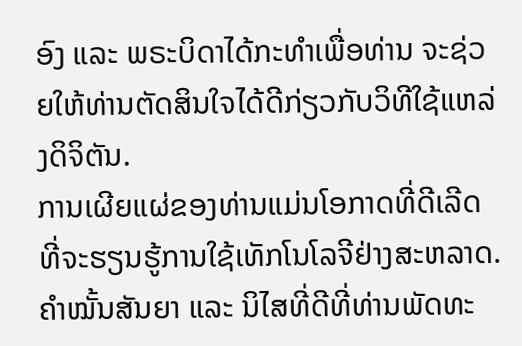ອົງ ແລະ ພຣະບິດາໄດ້ກະທຳເພື່ອທ່ານ ຈະຊ່ວຍໃຫ້ທ່ານຕັດສິນໃຈໄດ້ດີກ່ຽວກັບວິທີໃຊ້ແຫລ່ງດິຈິຕັນ.
ການເຜີຍແຜ່ຂອງທ່ານແມ່ນໂອກາດທີ່ດີເລີດ ທີ່ຈະຮຽນຮູ້ການໃຊ້ເທັກໂນໂລຈີຢ່າງສະຫລາດ. ຄຳໝັ້ນສັນຍາ ແລະ ນິໄສທີ່ດີທີ່ທ່ານພັດທະ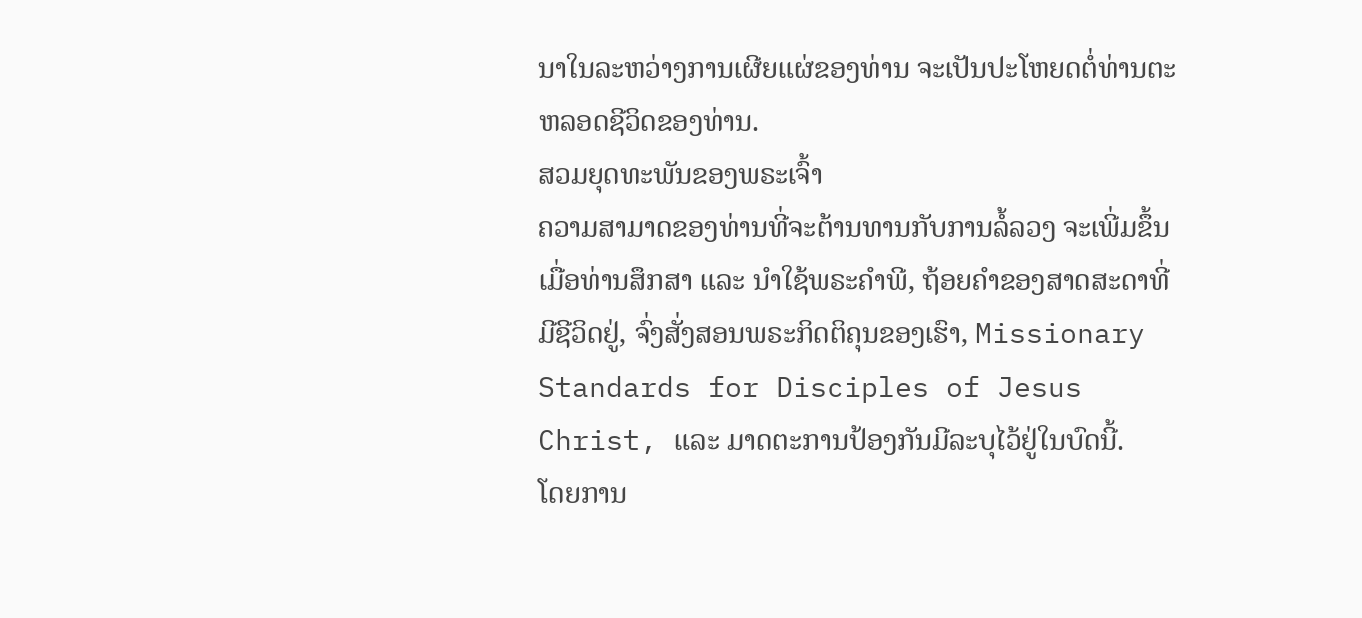ນາໃນລະຫວ່າງການເຜີຍແຜ່ຂອງທ່ານ ຈະເປັນປະໂຫຍດຕໍ່ທ່ານຕະຫລອດຊີວິດຂອງທ່ານ.
ສວມຍຸດທະພັນຂອງພຣະເຈົ້າ
ຄວາມສາມາດຂອງທ່ານທີ່ຈະຕ້ານທານກັບການລໍ້ລວງ ຈະເພີ່ມຂຶ້ນ ເມື່ອທ່ານສຶກສາ ແລະ ນຳໃຊ້ພຣະຄຳພີ, ຖ້ອຍຄຳຂອງສາດສະດາທີ່ມີຊີວິດຢູ່, ຈົ່ງສັ່ງສອນພຣະກິດຕິຄຸນຂອງເຮົາ, Missionary Standards for Disciples of Jesus Christ, ແລະ ມາດຕະການປ້ອງກັນມີລະບຸໄວ້ຢູ່ໃນບົດນີ້.
ໂດຍການ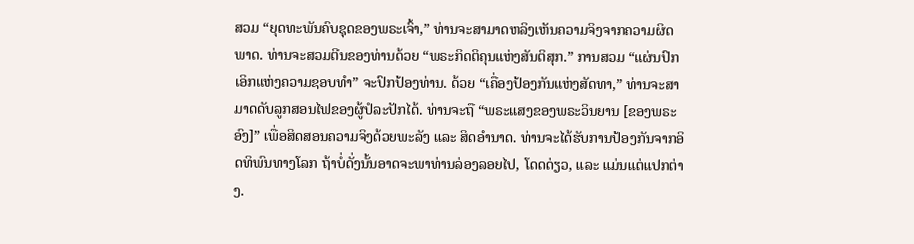ສວມ “ຍຸດທະພັນຄົບຊຸດຂອງພຣະເຈົ້າ,” ທ່ານຈະສາມາດຫລິງເຫັນຄວາມຈິງຈາກຄວາມຜິດພາດ. ທ່ານຈະສວມຕີນຂອງທ່ານດ້ວຍ “ພຣະກິດຕິຄຸນແຫ່ງສັນຕິສຸກ.” ການສວມ “ແຜ່ນປົກເອິກແຫ່ງຄວາມຊອບທຳ” ຈະປົກປ້ອງທ່ານ. ດ້ວຍ “ເຄື່ອງປ້ອງກັນແຫ່ງສັດທາ,” ທ່ານຈະສາມາດດັບລູກສອນໄຟຂອງຜູ້ປໍລະປັກໄດ້. ທ່ານຈະຖື “ພຣະແສງຂອງພຣະວິນຍານ [ຂອງພຣະອົງ]” ເພື່ອສິດສອນຄວາມຈິງດ້ວຍພະລັງ ແລະ ສິດອຳນາດ. ທ່ານຈະໄດ້ຮັບການປ້ອງກັນຈາກອິດທິພົນທາງໂລກ ຖ້າບໍ່ດັ່ງນັ້ນອາດຈະພາທ່ານລ່ອງລອຍໄປ, ໂດດດ່ຽວ, ແລະ ແມ່ນແຕ່ແປກຕ່າງ.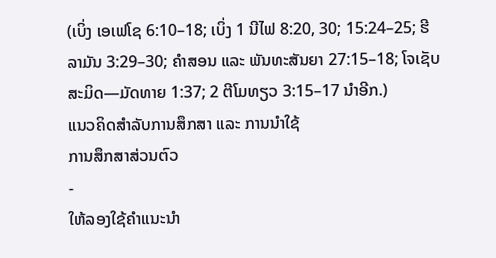(ເບິ່ງ ເອເຟໂຊ 6:10–18; ເບິ່ງ 1 ນີໄຟ 8:20, 30; 15:24–25; ຮີລາມັນ 3:29–30; ຄຳສອນ ແລະ ພັນທະສັນຍາ 27:15–18; ໂຈເຊັບ ສະມິດ—ມັດທາຍ 1:37; 2 ຕີໂມທຽວ 3:15–17 ນຳອີກ.)
ແນວຄິດສຳລັບການສຶກສາ ແລະ ການນຳໃຊ້
ການສຶກສາສ່ວນຕົວ
-
ໃຫ້ລອງໃຊ້ຄຳແນະນຳ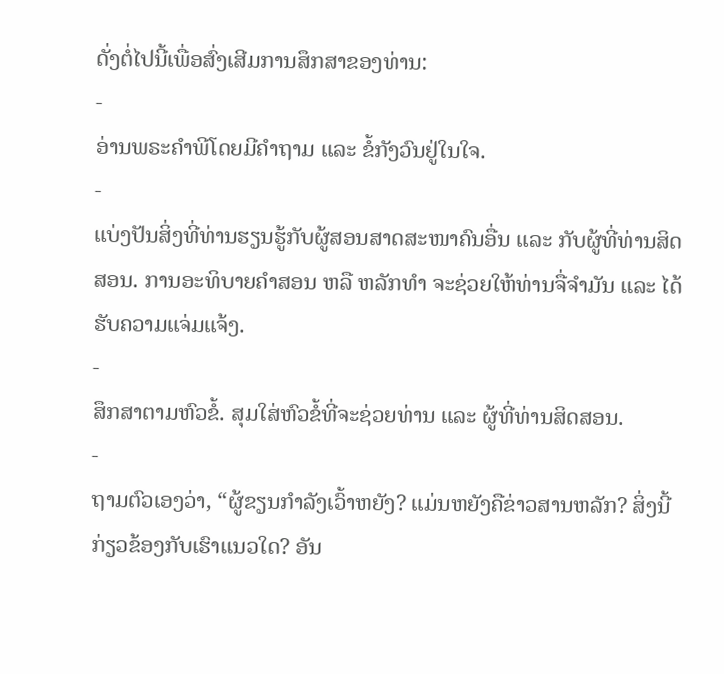ດັ່ງຕໍ່ໄປນີ້ເພື່ອສົ່ງເສີມການສຶກສາຂອງທ່ານ:
-
ອ່ານພຣະຄຳພີໂດຍມີຄຳຖາມ ແລະ ຂໍ້ກັງວົນຢູ່ໃນໃຈ.
-
ແບ່ງປັນສິ່ງທີ່ທ່ານຮຽນຮູ້ກັບຜູ້ສອນສາດສະໜາຄົນອື່ນ ແລະ ກັບຜູ້ທີ່ທ່ານສິດສອນ. ການອະທິບາຍຄຳສອນ ຫລື ຫລັກທຳ ຈະຊ່ວຍໃຫ້ທ່ານຈື່ຈຳມັນ ແລະ ໄດ້ຮັບຄວາມແຈ່ມແຈ້ງ.
-
ສຶກສາຕາມຫົວຂໍ້. ສຸມໃສ່ຫົວຂໍ້ທີ່ຈະຊ່ວຍທ່ານ ແລະ ຜູ້ທີ່ທ່ານສິດສອນ.
-
ຖາມຕົວເອງວ່າ, “ຜູ້ຂຽນກຳລັງເວົ້າຫຍັງ? ແມ່ນຫຍັງຄືຂ່າວສານຫລັກ? ສິ່ງນີ້ກ່ຽວຂ້ອງກັບເຮົາແນວໃດ? ອັນ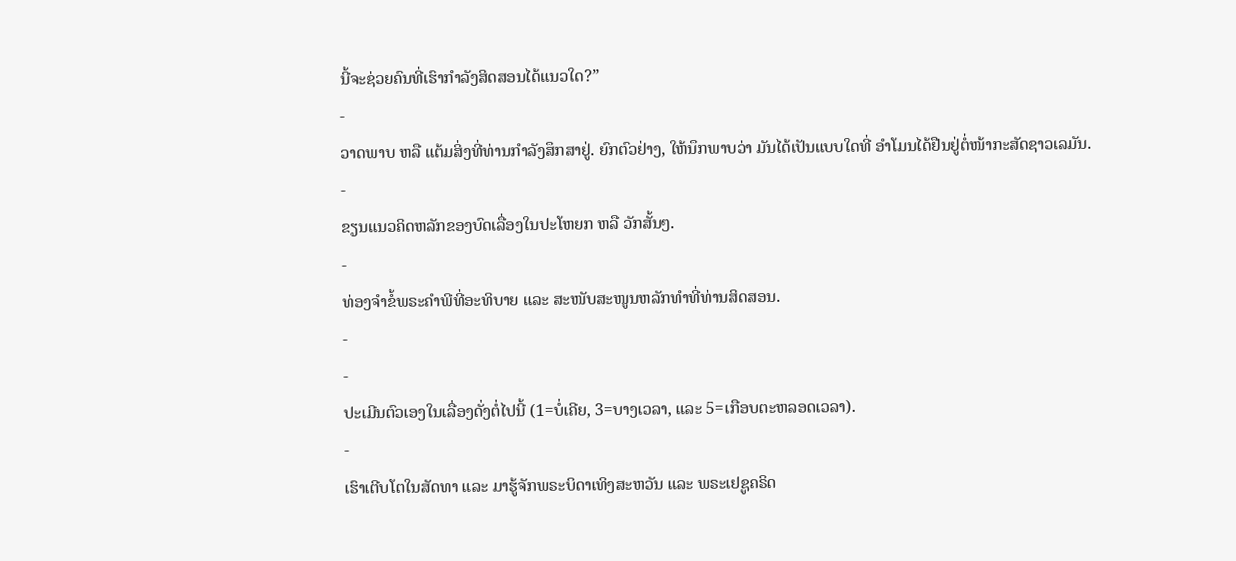ນີ້ຈະຊ່ວຍຄົນທີ່ເຮົາກຳລັງສິດສອນໄດ້ແນວໃດ?”
-
ວາດພາບ ຫລື ແຕ້ມສິ່ງທີ່ທ່ານກຳລັງສຶກສາຢູ່. ຍົກຕົວຢ່າງ, ໃຫ້ນຶກພາບວ່າ ມັນໄດ້ເປັນແບບໃດທີ່ ອຳໂມນໄດ້ຢືນຢູ່ຕໍ່ໜ້າກະສັດຊາວເລມັນ.
-
ຂຽນແນວຄິດຫລັກຂອງບົດເລື່ອງໃນປະໂຫຍກ ຫລື ວັກສັ້ນໆ.
-
ທ່ອງຈຳຂໍ້ພຣະຄຳພີທີ່ອະທິບາຍ ແລະ ສະໜັບສະໜູນຫລັກທຳທີ່ທ່ານສິດສອນ.
-
-
ປະເມີນຕົວເອງໃນເລື່ອງດັ່ງຕໍ່ໄປນີ້ (1=ບໍ່ເຄີຍ, 3=ບາງເວລາ, ແລະ 5=ເກືອບຕະຫລອດເວລາ).
-
ເຮົາເຕີບໂຕໃນສັດທາ ແລະ ມາຮູ້ຈັກພຣະບິດາເທິງສະຫວັນ ແລະ ພຣະເຢຊູຄຣິດ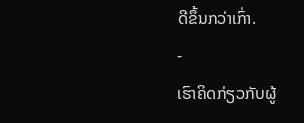ດີຂຶ້ນກວ່າເກົ່າ.
-
ເຮົາຄິດກ່ຽວກັບຜູ້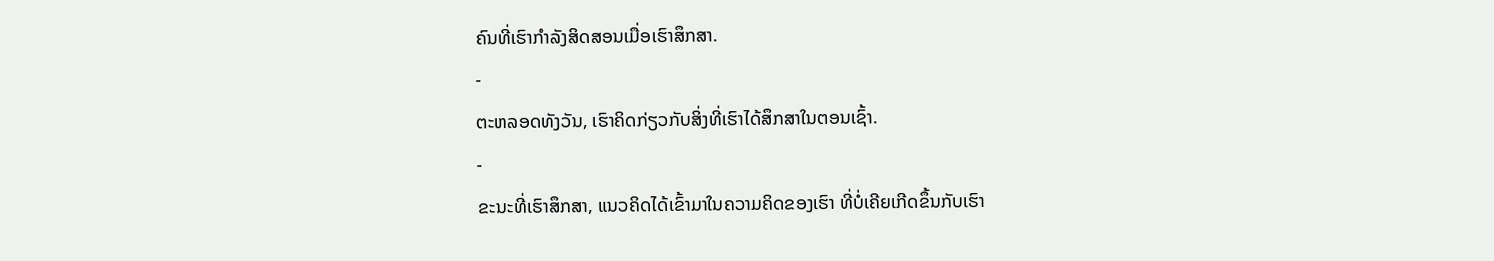ຄົນທີ່ເຮົາກຳລັງສິດສອນເມື່ອເຮົາສຶກສາ.
-
ຕະຫລອດທັງວັນ, ເຮົາຄິດກ່ຽວກັບສິ່ງທີ່ເຮົາໄດ້ສຶກສາໃນຕອນເຊົ້າ.
-
ຂະນະທີ່ເຮົາສຶກສາ, ແນວຄິດໄດ້ເຂົ້າມາໃນຄວາມຄິດຂອງເຮົາ ທີ່ບໍ່ເຄີຍເກີດຂຶ້ນກັບເຮົາ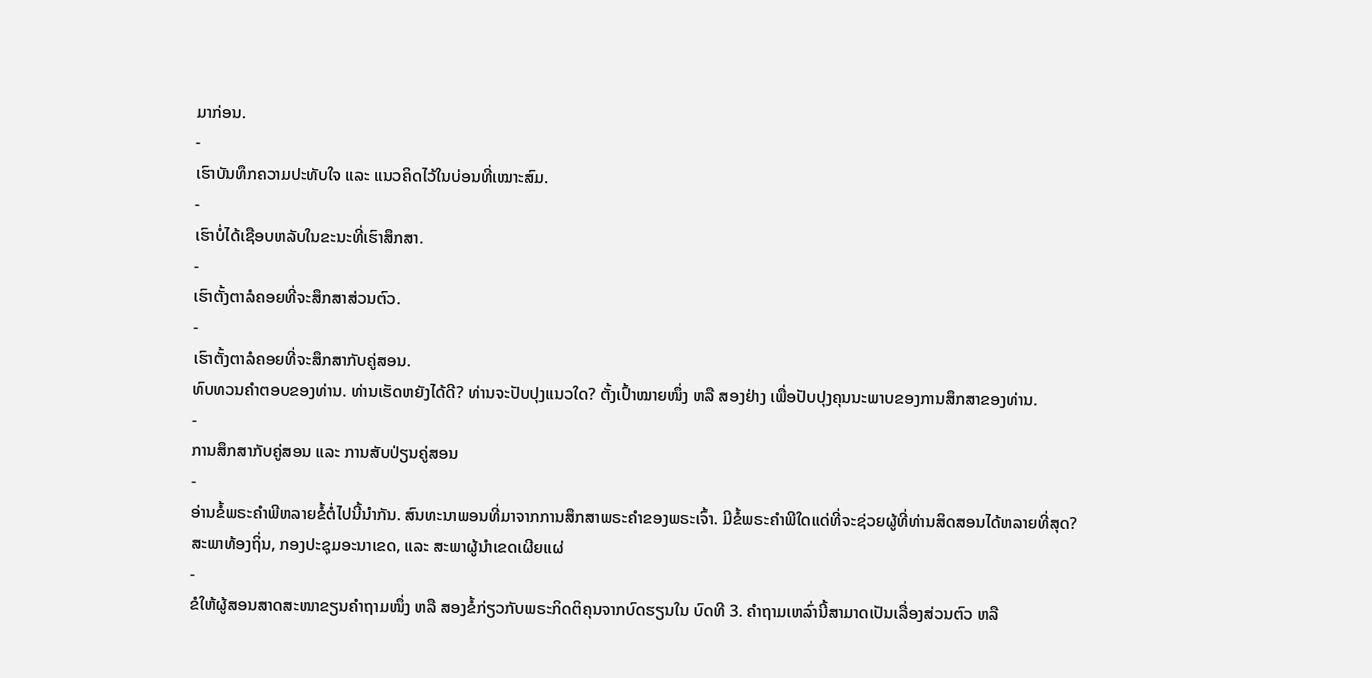ມາກ່ອນ.
-
ເຮົາບັນທຶກຄວາມປະທັບໃຈ ແລະ ແນວຄິດໄວ້ໃນບ່ອນທີ່ເໝາະສົມ.
-
ເຮົາບໍ່ໄດ້ເຊືອບຫລັບໃນຂະນະທີ່ເຮົາສຶກສາ.
-
ເຮົາຕັ້ງຕາລໍຄອຍທີ່ຈະສຶກສາສ່ວນຕົວ.
-
ເຮົາຕັ້ງຕາລໍຄອຍທີ່ຈະສຶກສາກັບຄູ່ສອນ.
ທົບທວນຄຳຕອບຂອງທ່ານ. ທ່ານເຮັດຫຍັງໄດ້ດີ? ທ່ານຈະປັບປຸງແນວໃດ? ຕັ້ງເປົ້າໝາຍໜຶ່ງ ຫລື ສອງຢ່າງ ເພື່ອປັບປຸງຄຸນນະພາບຂອງການສຶກສາຂອງທ່ານ.
-
ການສຶກສາກັບຄູ່ສອນ ແລະ ການສັບປ່ຽນຄູ່ສອນ
-
ອ່ານຂໍ້ພຣະຄຳພີຫລາຍຂໍ້ຕໍ່ໄປນີ້ນຳກັນ. ສົນທະນາພອນທີ່ມາຈາກການສຶກສາພຣະຄຳຂອງພຣະເຈົ້າ. ມີຂໍ້ພຣະຄຳພີໃດແດ່ທີ່ຈະຊ່ວຍຜູ້ທີ່ທ່ານສິດສອນໄດ້ຫລາຍທີ່ສຸດ?
ສະພາທ້ອງຖິ່ນ, ກອງປະຊຸມອະນາເຂດ, ແລະ ສະພາຜູ້ນຳເຂດເຜີຍແຜ່
-
ຂໍໃຫ້ຜູ້ສອນສາດສະໜາຂຽນຄຳຖາມໜຶ່ງ ຫລື ສອງຂໍ້ກ່ຽວກັບພຣະກິດຕິຄຸນຈາກບົດຮຽນໃນ ບົດທີ 3. ຄຳຖາມເຫລົ່ານີ້ສາມາດເປັນເລື່ອງສ່ວນຕົວ ຫລື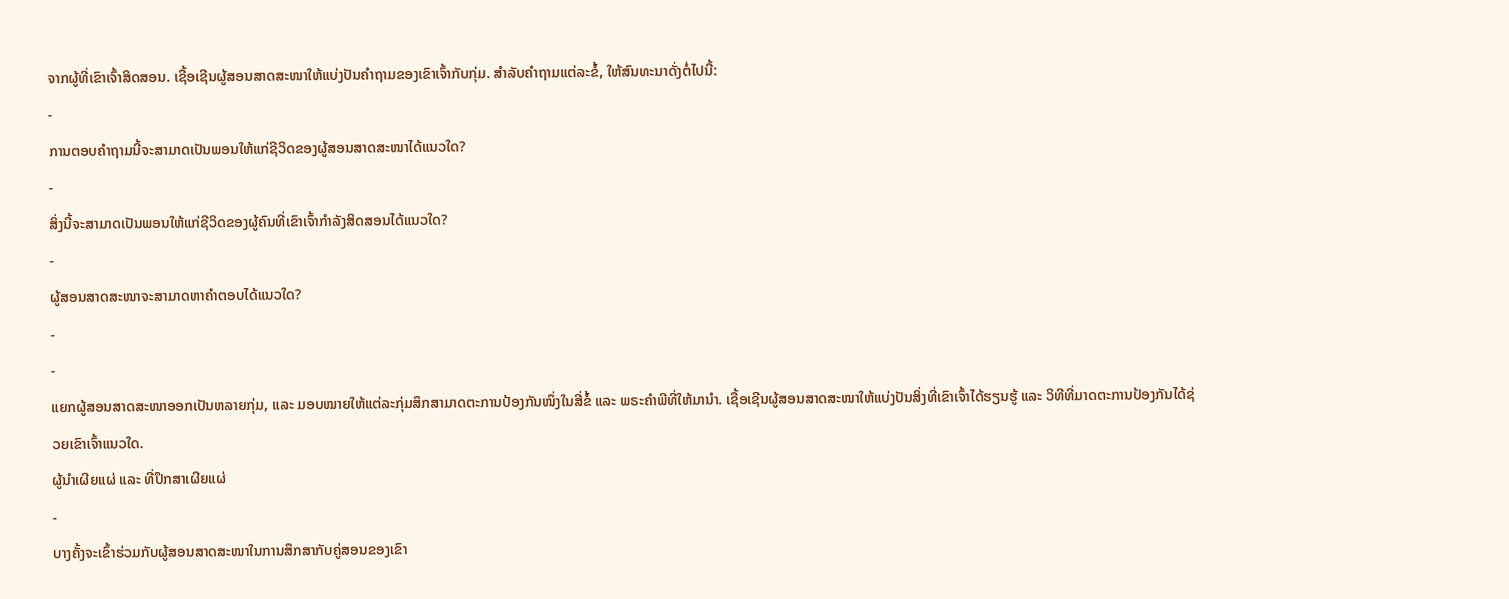ຈາກຜູ້ທີ່ເຂົາເຈົ້າສິດສອນ. ເຊື້ອເຊີນຜູ້ສອນສາດສະໜາໃຫ້ແບ່ງປັນຄຳຖາມຂອງເຂົາເຈົ້າກັບກຸ່ມ. ສຳລັບຄຳຖາມແຕ່ລະຂໍ້, ໃຫ້ສົນທະນາດັ່ງຕໍ່ໄປນີ້:
-
ການຕອບຄຳຖາມນີ້ຈະສາມາດເປັນພອນໃຫ້ແກ່ຊີວິດຂອງຜູ້ສອນສາດສະໜາໄດ້ແນວໃດ?
-
ສິ່ງນີ້ຈະສາມາດເປັນພອນໃຫ້ແກ່ຊີວິດຂອງຜູ້ຄົນທີ່ເຂົາເຈົ້າກຳລັງສິດສອນໄດ້ແນວໃດ?
-
ຜູ້ສອນສາດສະໜາຈະສາມາດຫາຄຳຕອບໄດ້ແນວໃດ?
-
-
ແຍກຜູ້ສອນສາດສະໜາອອກເປັນຫລາຍກຸ່ມ, ແລະ ມອບໝາຍໃຫ້ແຕ່ລະກຸ່ມສຶກສາມາດຕະການປ້ອງກັນໜຶ່ງໃນສີ່ຂໍ້ ແລະ ພຣະຄຳພີທີ່ໃຫ້ມານຳ. ເຊື້ອເຊີນຜູ້ສອນສາດສະໜາໃຫ້ແບ່ງປັນສິ່ງທີ່ເຂົາເຈົ້າໄດ້ຮຽນຮູ້ ແລະ ວິທີທີ່ມາດຕະການປ້ອງກັນໄດ້ຊ່ວຍເຂົາເຈົ້າແນວໃດ.
ຜູ້ນຳເຜີຍແຜ່ ແລະ ທີ່ປຶກສາເຜີຍແຜ່
-
ບາງຄັ້ງຈະເຂົ້າຮ່ວມກັບຜູ້ສອນສາດສະໜາໃນການສຶກສາກັບຄູ່ສອນຂອງເຂົາ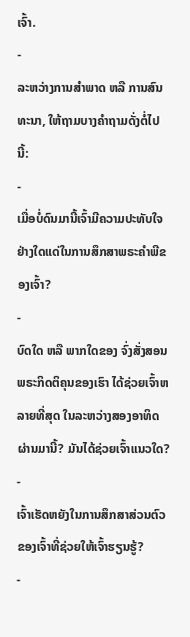ເຈົ້າ.
-
ລະຫວ່າງການສຳພາດ ຫລື ການສົນທະນາ, ໃຫ້ຖາມບາງຄຳຖາມດັ່ງຕໍ່ໄປນີ້:
-
ເມື່ອບໍ່ດົນມານີ້ເຈົ້າມີຄວາມປະທັບໃຈຢ່າງໃດແດ່ໃນການສຶກສາພຣະຄຳພີຂອງເຈົ້າ?
-
ບົດໃດ ຫລື ພາກໃດຂອງ ຈົ່ງສັ່ງສອນພຣະກິດຕິຄຸນຂອງເຮົາ ໄດ້ຊ່ວຍເຈົ້າຫລາຍທີ່ສຸດ ໃນລະຫວ່າງສອງອາທິດຜ່ານມານີ້? ມັນໄດ້ຊ່ວຍເຈົ້າແນວໃດ?
-
ເຈົ້າເຮັດຫຍັງໃນການສຶກສາສ່ວນຕົວຂອງເຈົ້າທີ່ຊ່ວຍໃຫ້ເຈົ້າຮຽນຮູ້?
-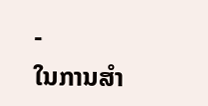-
ໃນການສຳ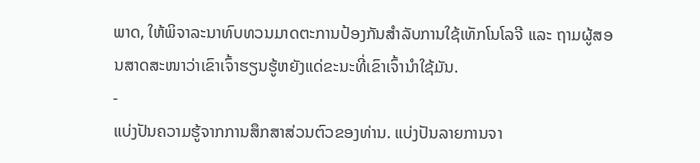ພາດ, ໃຫ້ພິຈາລະນາທົບທວນມາດຕະການປ້ອງກັນສຳລັບການໃຊ້ເທັກໂນໂລຈີ ແລະ ຖາມຜູ້ສອນສາດສະໜາວ່າເຂົາເຈົ້າຮຽນຮູ້ຫຍັງແດ່ຂະນະທີ່ເຂົາເຈົ້ານຳໃຊ້ມັນ.
-
ແບ່ງປັນຄວາມຮູ້ຈາກການສຶກສາສ່ວນຕົວຂອງທ່ານ. ແບ່ງປັນລາຍການຈາ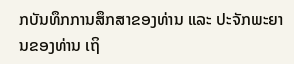ກບັນທຶກການສຶກສາຂອງທ່ານ ແລະ ປະຈັກພະຍານຂອງທ່ານ ເຖິ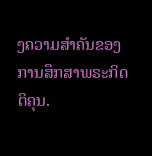ງຄວາມສຳຄັນຂອງການສຶກສາພຣະກິດຕິຄຸນ.